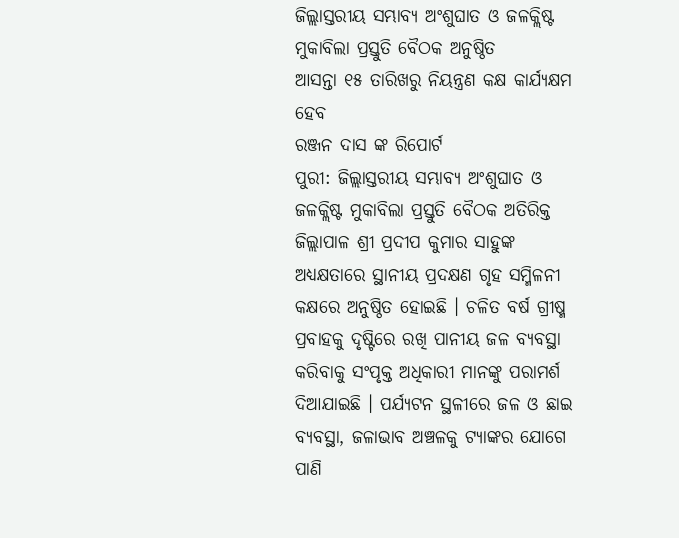ଜିଲ୍ଲାସ୍ତରୀୟ ସମ୍ଭାବ୍ୟ ଅଂଶୁଘାତ ଓ ଜଳକ୍ଲିଷ୍ଟ ମୁକାବିଲା ପ୍ରସ୍ତୁତି ବୈଠକ ଅନୁଷ୍ଠିତ
ଆସନ୍ତା ୧୫ ତାରିଖରୁ ନିୟନ୍ତ୍ରଣ କକ୍ଷ କାର୍ଯ୍ୟକ୍ଷମ ହେବ
ରଞ୍ଜନ ଦାସ ଙ୍କ ରିପୋର୍ଟ
ପୁରୀ: ଜିଲ୍ଲାସ୍ତରୀୟ ସମ୍ଭାବ୍ୟ ଅଂଶୁଘାତ ଓ ଜଳକ୍ଲିଷ୍ଟ ମୁକାବିଲା ପ୍ରସ୍ତୁତି ବୈଠକ ଅତିରିକ୍ତ ଜିଲ୍ଲାପାଳ ଶ୍ରୀ ପ୍ରଦୀପ କୁମାର ସାହୁଙ୍କ ଅଧ୍ୟକ୍ଷତାରେ ସ୍ଥାନୀୟ ପ୍ରଦକ୍ଷଣ ଗୃହ ସମ୍ମିଳନୀ କକ୍ଷରେ ଅନୁଷ୍ଠିତ ହୋଇଛି । ଚଳିତ ବର୍ଷ ଗ୍ରୀଷ୍ମ ପ୍ରବାହକୁ ଦୃଷ୍ଟିରେ ରଖି ପାନୀୟ ଜଳ ବ୍ୟବସ୍ଥା କରିବାକୁ ସଂପୃକ୍ତ ଅଧିକାରୀ ମାନଙ୍କୁ ପରାମର୍ଶ ଦିଆଯାଇଛି । ପର୍ଯ୍ୟଟନ ସ୍ଥଳୀରେ ଜଳ ଓ ଛାଇ ବ୍ୟବସ୍ଥା, ଜଳାଭାବ ଅଞ୍ଚଳକୁ ଟ୍ୟାଙ୍କର ଯୋଗେ ପାଣି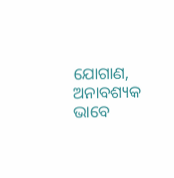ଯୋଗାଣ, ଅନାବଶ୍ୟକ ଭାବେ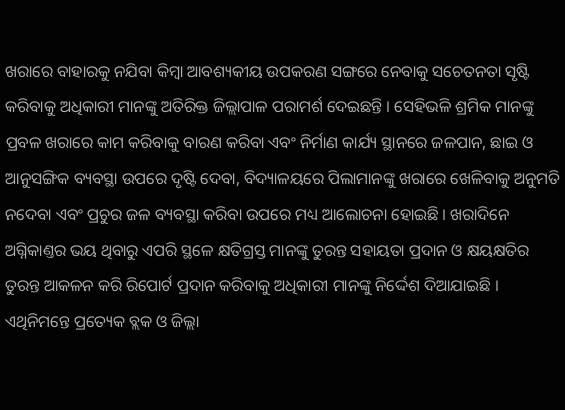ଖରାରେ ବାହାରକୁ ନଯିବା କିମ୍ବା ଆବଶ୍ୟକୀୟ ଉପକରଣ ସଙ୍ଗରେ ନେବାକୁ ସଚେତନତା ସୃଷ୍ଟି କରିବାକୁ ଅଧିକାରୀ ମାନଙ୍କୁ ଅତିରିକ୍ତ ଜିଲ୍ଲାପାଳ ପରାମର୍ଶ ଦେଇଛନ୍ତି । ସେହିଭଳି ଶ୍ରମିକ ମାନଙ୍କୁ ପ୍ରବଳ ଖରାରେ କାମ କରିବାକୁ ବାରଣ କରିବା ଏବଂ ନିର୍ମାଣ କାର୍ଯ୍ୟ ସ୍ଥାନରେ ଜଳପାନ, ଛାଇ ଓ ଆନୁସଙ୍ଗିକ ବ୍ୟବସ୍ଥା ଉପରେ ଦୃଷ୍ଟି ଦେବା, ବିଦ୍ୟାଳୟରେ ପିଲାମାନଙ୍କୁ ଖରାରେ ଖେଳିବାକୁ ଅନୁମତି ନଦେବା ଏବଂ ପ୍ରଚୁର ଜଳ ବ୍ୟବସ୍ଥା କରିବା ଉପରେ ମଧ୍ୟ ଆଲୋଚନା ହୋଇଛି । ଖରାଦିନେ ଅଗ୍ନିକାଣ୍ତର ଭୟ ଥିବାରୁ ଏପରି ସ୍ଥଳେ କ୍ଷତିଗ୍ରସ୍ତ ମାନଙ୍କୁ ତୁରନ୍ତ ସହାୟତା ପ୍ରଦାନ ଓ କ୍ଷୟକ୍ଷତିର ତୁରନ୍ତ ଆକଳନ କରି ରିପୋର୍ଟ ପ୍ରଦାନ କରିବାକୁ ଅଧିକାରୀ ମାନଙ୍କୁ ନିର୍ଦ୍ଦେଶ ଦିଆଯାଇଛି । ଏଥିନିମନ୍ତେ ପ୍ରତ୍ୟେକ ବ୍ଲକ ଓ ଜିଲ୍ଲା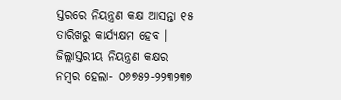ସ୍ତରରେ ନିୟନ୍ତ୍ରଣ କକ୍ଷ ଆସନ୍ତା ୧୫ ତାରିଖରୁ କାର୍ଯ୍ୟକ୍ଷମ ହେବ । ଜିଲ୍ଲାସ୍ତରୀୟ ନିୟନ୍ତ୍ରଣ କକ୍ଷର ନମ୍ବର ହେଲା- ୦୬୭୫୨-୨୨୩୨୩୭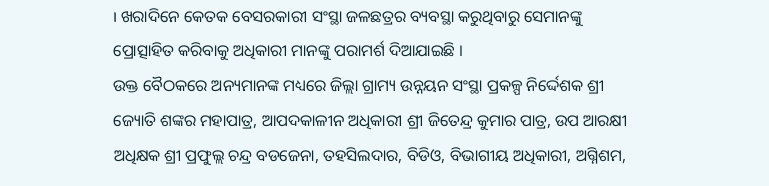। ଖରାଦିନେ କେତକ ବେସରକାରୀ ସଂସ୍ଥା ଜଳଛତ୍ରର ବ୍ୟବସ୍ଥା କରୁଥିବାରୁ ସେମାନଙ୍କୁ ପ୍ରୋତ୍ସାହିତ କରିବାକୁ ଅଧିକାରୀ ମାନଙ୍କୁ ପରାମର୍ଶ ଦିଆଯାଇଛି ।
ଉକ୍ତ ବୈଠକରେ ଅନ୍ୟମାନଙ୍କ ମଧ୍ୟରେ ଜିଲ୍ଲା ଗ୍ରାମ୍ୟ ଉନ୍ନୟନ ସଂସ୍ଥା ପ୍ରକଳ୍ପ ନିର୍ଦ୍ଦେଶକ ଶ୍ରୀ ଜ୍ୟୋତି ଶଙ୍କର ମହାପାତ୍ର, ଆପଦକାଳୀନ ଅଧିକାରୀ ଶ୍ରୀ ଜିତେନ୍ଦ୍ର କୁମାର ପାତ୍ର, ଉପ ଆରକ୍ଷୀ ଅଧିକ୍ଷକ ଶ୍ରୀ ପ୍ରଫୁଲ୍ଲ ଚନ୍ଦ୍ର ବଡଜେନା, ତହସିଲଦାର, ବିଡିଓ, ବିଭାଗୀୟ ଅଧିକାରୀ, ଅଗ୍ନିଶମ,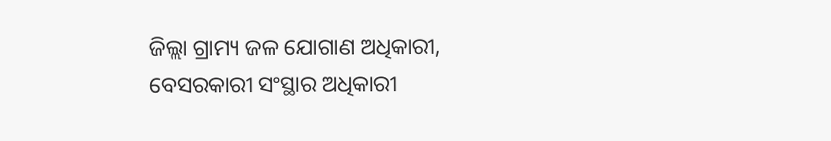ଜିଲ୍ଲା ଗ୍ରାମ୍ୟ ଜଳ ଯୋଗାଣ ଅଧିକାରୀ, ବେସରକାରୀ ସଂସ୍ଥାର ଅଧିକାରୀ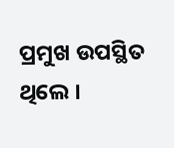ପ୍ରମୁଖ ଉପସ୍ଥିତ ଥିଲେ ।